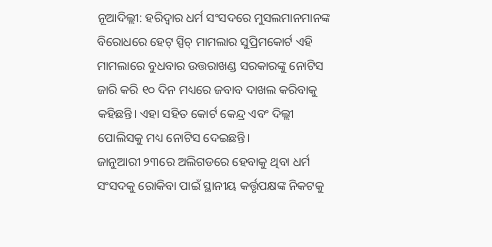ନୂଆଦିଲ୍ଲୀ: ହରିଦ୍ୱାର ଧର୍ମ ସଂସଦରେ ମୁସଲମାନମାନଙ୍କ ବିରୋଧରେ ହେଟ୍ ସ୍ପିଚ୍ ମାମଲାର ସୁପ୍ରିମକୋର୍ଟ ଏହି ମାମଲାରେ ବୁଧବାର ଉତ୍ତରାଖଣ୍ଡ ସରକାରଙ୍କୁ ନୋଟିସ ଜାରି କରି ୧୦ ଦିନ ମଧ୍ୟରେ ଜବାବ ଦାଖଲ କରିବାକୁ କହିଛନ୍ତି। ଏହା ସହିତ କୋର୍ଟ କେନ୍ଦ୍ର ଏବଂ ଦିଲ୍ଲୀ ପୋଲିସକୁ ମଧ୍ୟ ନୋଟିସ ଦେଇଛନ୍ତି।
ଜାନୁଆରୀ ୨୩ରେ ଅଲିଗଡରେ ହେବାକୁ ଥିବା ଧର୍ମ ସଂସଦକୁ ରୋକିବା ପାଇଁ ସ୍ଥାନୀୟ କର୍ତ୍ତୃପକ୍ଷଙ୍କ ନିକଟକୁ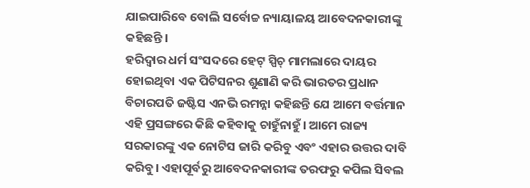ଯାଇପାରିବେ ବୋଲି ସର୍ବୋଚ୍ଚ ନ୍ୟାୟାଳୟ ଆବେଦନକାରୀଙ୍କୁ କହିଛନ୍ତି ।
ହରିଦ୍ୱାର ଧର୍ମ ସଂସଦରେ ହେଟ୍ ସ୍ପିଚ୍ ମାମଲାରେ ଦାୟର ହୋଇଥିବା ଏକ ପିଟିସନର ଶୁଣାଣି କରି ଭାରତର ପ୍ରଧାନ ବିଚାରପତି ଜଷ୍ଟିସ ଏନଭି ରମନ୍ନା କହିଛନ୍ତି ଯେ ଆମେ ବର୍ତ୍ତମାନ ଏହି ପ୍ରସଙ୍ଗରେ କିଛି କହିବାକୁ ଚାହୁଁନାହୁଁ। ଆମେ ରାଜ୍ୟ ସରକାରଙ୍କୁ ଏକ ନୋଟିସ ଜାରି କରିବୁ ଏବଂ ଏହାର ଉତ୍ତର ଦାବି କରିବୁ। ଏହାପୂର୍ବରୁ ଆବେଦନକାରୀଙ୍କ ତରଫରୁ କପିଲ ସିବଲ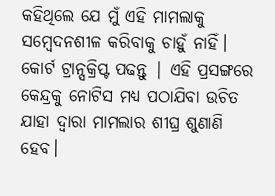କହିଥିଲେ ଯେ ମୁଁ ଏହି ମାମଲାକୁ ସମ୍ବେଦନଶୀଳ କରିବାକୁ ଚାହୁଁ ନାହିଁ। କୋର୍ଟ ଟ୍ରାନ୍ସକ୍ରିପ୍ଟ ପଢନ୍ତୁ | ଏହି ପ୍ରସଙ୍ଗରେ କେନ୍ଦ୍ରକୁ ନୋଟିସ ମଧ୍ୟ ପଠାଯିବା ଉଚିତ ଯାହା ଦ୍ଵାରା ମାମଲାର ଶୀଘ୍ର ଶୁଣାଣି ହେବ।